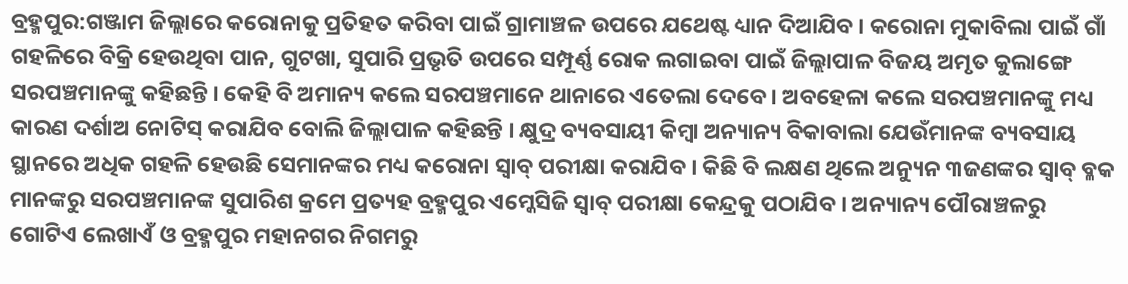ବ୍ରହ୍ମପୁର:ଗଞ୍ଜାମ ଜିଲ୍ଲାରେ କରୋନାକୁ ପ୍ରତିହତ କରିବା ପାଇଁ ଗ୍ରାମାଞ୍ଚଳ ଉପରେ ଯଥେଷ୍ଟ ଧ୍ୟାନ ଦିଆଯିବ । କରୋନା ମୁକାବିଲା ପାଇଁ ଗାଁ ଗହଳିରେ ବିକ୍ରି ହେଉଥିବା ପାନ, ଗୁଟଖା, ସୁପାରି ପ୍ରଭୃତି ଉପରେ ସମ୍ପୂର୍ଣ୍ଣ ରୋକ ଲଗାଇବା ପାଇଁ ଜିଲ୍ଲାପାଳ ବିଜୟ ଅମୃତ କୁଲାଙ୍ଗେ ସରପଞ୍ଚମାନଙ୍କୁ କହିଛନ୍ତି । କେହି ବି ଅମାନ୍ୟ କଲେ ସରପଞ୍ଚମାନେ ଥାନାରେ ଏତେଲା ଦେବେ । ଅବହେଳା କଲେ ସରପଞ୍ଚମାନଙ୍କୁ ମଧ୍ୟ କାରଣ ଦର୍ଶାଅ ନୋଟିସ୍ କରାଯିବ ବୋଲି ଜିଲ୍ଲାପାଳ କହିଛନ୍ତି । କ୍ଷୁଦ୍ର ବ୍ୟବସାୟୀ କିମ୍ବା ଅନ୍ୟାନ୍ୟ ବିକାବାଲା ଯେଉଁମାନଙ୍କ ବ୍ୟବସାୟ ସ୍ଥାନରେ ଅଧିକ ଗହଳି ହେଉଛି ସେମାନଙ୍କର ମଧ୍ୟ କରୋନା ସ୍ୱାବ୍ ପରୀକ୍ଷା କରାଯିବ । କିଛି ବି ଲକ୍ଷଣ ଥିଲେ ଅନ୍ୟୁନ ୩ଜଣଙ୍କର ସ୍ୱାବ୍ ବ୍ଳକ ମାନଙ୍କରୁ ସରପଞ୍ଚମାନଙ୍କ ସୁପାରିଶ କ୍ରମେ ପ୍ରତ୍ୟହ ବ୍ରହ୍ମପୁର ଏମ୍କେସିଜି ସ୍ୱାବ୍ ପରୀକ୍ଷା କେନ୍ଦ୍ରକୁ ପଠାଯିବ । ଅନ୍ୟାନ୍ୟ ପୌରାଞ୍ଚଳରୁ ଗୋଟିଏ ଲେଖାଏଁ ଓ ବ୍ରହ୍ମପୁର ମହାନଗର ନିଗମରୁ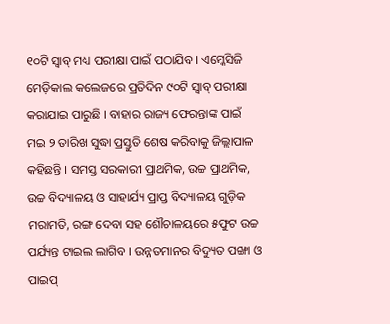୧୦ଟି ସ୍ୱାବ୍ ମଧ୍ୟ ପରୀକ୍ଷା ପାଇଁ ପଠାଯିବ । ଏମ୍କେସିଜି ମେଡ଼ିକାଲ କଲେଜରେ ପ୍ରତିଦିନ ୯୦ଟି ସ୍ୱାବ୍ ପରୀକ୍ଷା କରାଯାଇ ପାରୁଛି । ବାହାର ରାଜ୍ୟ ଫେରନ୍ତାଙ୍କ ପାଇଁ ମଇ ୨ ତାରିଖ ସୁଦ୍ଧା ପ୍ରସ୍ତୁତି ଶେଷ କରିବାକୁ ଜିଲ୍ଲାପାଳ କହିଛନ୍ତି । ସମସ୍ତ ସରକାରୀ ପ୍ରାଥମିକ, ଉଚ୍ଚ ପ୍ରାଥମିକ, ଉଚ୍ଚ ବିଦ୍ୟାଳୟ ଓ ସାହାର୍ଯ୍ୟ ପ୍ରାପ୍ତ ବିଦ୍ୟାଳୟ ଗୁଡ଼ିକ ମରାମତି, ରଙ୍ଗ ଦେବା ସହ ଶୌଚାଳୟରେ ୫ଫୁଟ ଉଚ୍ଚ ପର୍ଯ୍ୟନ୍ତ ଟାଇଲ ଲାଗିବ । ଉନ୍ନତମାନର ବିଦ୍ୟୁତ ପଙ୍ଖା ଓ ପାଇପ୍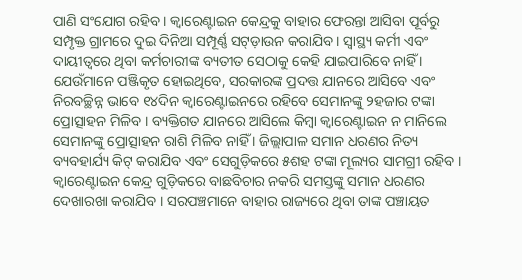ପାଣି ସଂଯୋଗ ରହିବ । କ୍ୱାରେଣ୍ଟାଇନ କେନ୍ଦ୍ରକୁ ବାହାର ଫେରନ୍ତା ଆସିବା ପୂର୍ବରୁ ସମ୍ପୃକ୍ତ ଗ୍ରାମରେ ଦୁଇ ଦିନିଆ ସମ୍ପୂର୍ଣ୍ଣ ସଟ୍ଡ଼ାଉନ କରାଯିବ । ସ୍ୱାସ୍ଥ୍ୟ କର୍ମୀ ଏବଂ ଦାୟୀତ୍ୱରେ ଥିବା କର୍ମଚାରୀଙ୍କ ବ୍ୟତୀତ ସେଠାକୁ କେହି ଯାଇପାରିବେ ନାହିଁ । ଯେଉଁମାନେ ପଞ୍ଜିକୃତ ହୋଇଥିବେ, ସରକାରଙ୍କ ପ୍ରଦତ୍ତ ଯାନରେ ଆସିବେ ଏବଂ ନିରବଚ୍ଛିନ୍ନ ଭାବେ ୧୪ଦିନ କ୍ୱାରେଣ୍ଟାଇନରେ ରହିବେ ସେମାନଙ୍କୁ ୨ହଜାର ଟଙ୍କା ପ୍ରୋତ୍ସାହନ ମିଳିବ । ବ୍ୟକ୍ତିଗତ ଯାନରେ ଆସିଲେ କିମ୍ବା କ୍ୱାରେଣ୍ଟାଇନ ନ ମାନିଲେ ସେମାନଙ୍କୁ ପ୍ରୋତ୍ସାହନ ରାଶି ମିଳିବ ନାହିଁ । ଜିଲ୍ଲାପାଳ ସମାନ ଧରଣର ନିତ୍ୟ ବ୍ୟବହାର୍ଯ୍ୟ କିଟ୍ କରାଯିବ ଏବଂ ସେଗୁଡ଼ିକରେ ୫ଶହ ଟଙ୍କା ମୂଲ୍ୟର ସାମଗ୍ରୀ ରହିବ । କ୍ୱାରେଣ୍ଟାଇନ କେନ୍ଦ୍ର ଗୁଡ଼ିକରେ ବାଛବିଚାର ନକରି ସମସ୍ତଙ୍କୁ ସମାନ ଧରଣର ଦେଖାରଖା କରାଯିବ । ସରପଞ୍ଚମାନେ ବାହାର ରାଜ୍ୟରେ ଥିବା ତାଙ୍କ ପଞ୍ଚାୟତ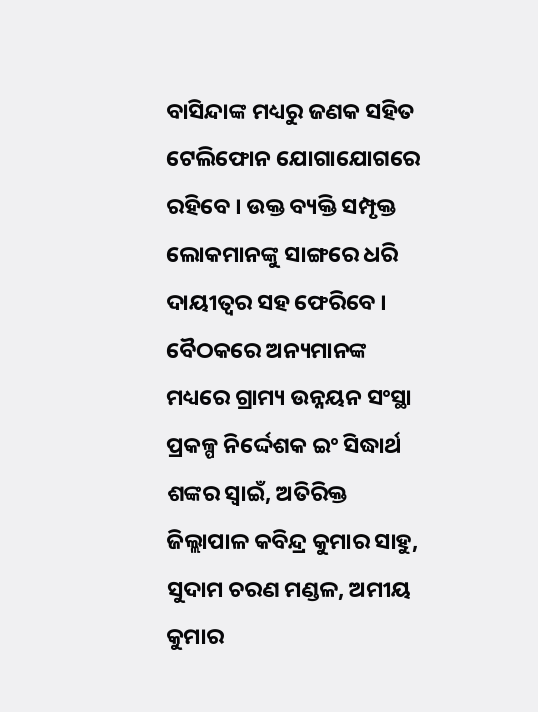ବାସିନ୍ଦାଙ୍କ ମଧ୍ୟରୁ ଜଣକ ସହିତ ଟେଲିଫୋନ ଯୋଗାଯୋଗରେ ରହିବେ । ଉକ୍ତ ବ୍ୟକ୍ତି ସମ୍ପୃକ୍ତ ଲୋକମାନଙ୍କୁ ସାଙ୍ଗରେ ଧରି ଦାୟୀତ୍ୱର ସହ ଫେରିବେ । ବୈଠକରେ ଅନ୍ୟମାନଙ୍କ ମଧ୍ୟରେ ଗ୍ରାମ୍ୟ ଉନ୍ନୟନ ସଂସ୍ଥା ପ୍ରକଳ୍ପ ନିର୍ଦ୍ଦେଶକ ଇଂ ସିଦ୍ଧାର୍ଥ ଶଙ୍କର ସ୍ୱାଇଁ, ଅତିରିକ୍ତ ଜିଲ୍ଲାପାଳ କବିନ୍ଦ୍ର କୁମାର ସାହୁ, ସୁଦାମ ଚରଣ ମଣ୍ଡଳ, ଅମୀୟ କୁମାର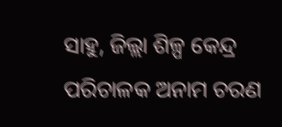ସାହୁ, ଜିଲ୍ଲା ଶିଳ୍ପ କେନ୍ଦ୍ର ପରିଚାଳକ ଅନାମ ଚରଣ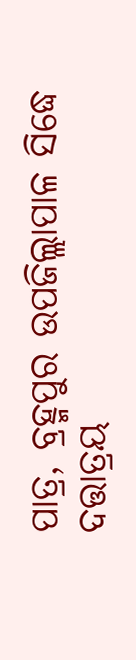ପାତ୍ର, ବ୍ରହ୍ମପୁର ଉପଜିଲ୍ଲାପାଳ ସିଦ୍ଧେ ଦତ୍ତାତ୍ରୟ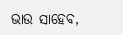ଭାଉ ସାହେବ,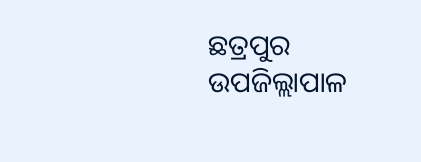ଛତ୍ରପୁର ଉପଜିଲ୍ଲାପାଳ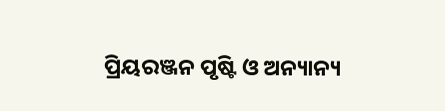ପ୍ରିୟରଞ୍ଜନ ପୃଷ୍ଟି ଓ ଅନ୍ୟାନ୍ୟ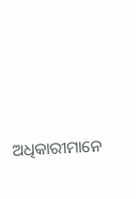ଅଧିକାରୀମାନେ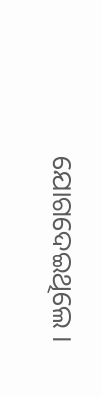ଯୋଗଦେଇଥିଲେ ।